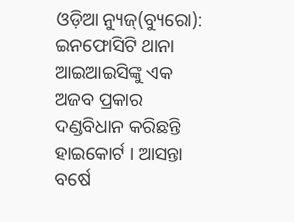ଓଡ଼ିଆ ନ୍ୟୁଜ୍(ବ୍ୟୁରୋ): ଇନଫୋସିଟି ଥାନା ଆଇଆଇସିଙ୍କୁ ଏକ ଅଜବ ପ୍ରକାର ଦଣ୍ଡବିଧାନ କରିଛନ୍ତି ହାଇକୋର୍ଟ । ଆସନ୍ତା ବର୍ଷେ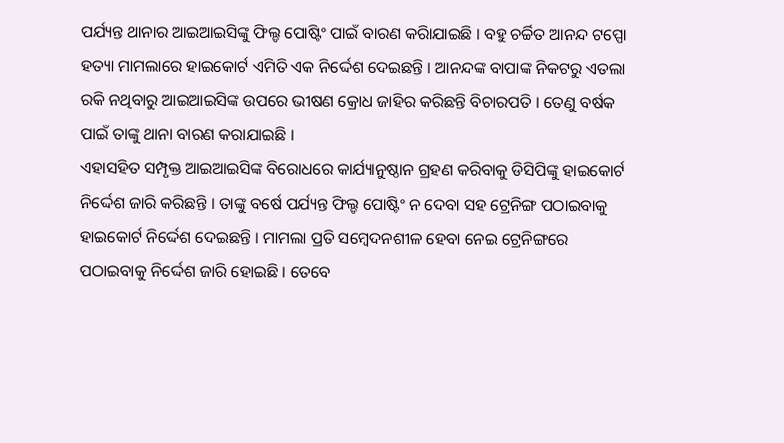ପର୍ଯ୍ୟନ୍ତ ଥାନାର ଆଇଆଇସିଙ୍କୁ ଫିଲ୍ଡ ପୋଷ୍ଟିଂ ପାଇଁ ବାରଣ କରିାଯାଇଛି । ବହୁ ଚର୍ଚ୍ଚିତ ଆନନ୍ଦ ଟପ୍ପୋ ହତ୍ୟା ମାମଲାରେ ହାଇକୋର୍ଟ ଏମିତି ଏକ ନିର୍ଦ୍ଦେଶ ଦେଇଛନ୍ତି । ଆନନ୍ଦଙ୍କ ବାପାଙ୍କ ନିକଟରୁ ଏତଲା ରକି ନଥିବାରୁ ଆଇଆଇସିଙ୍କ ଉପରେ ଭୀଷଣ କ୍ରୋଧ ଜାହିର କରିଛନ୍ତି ବିଚାରପତି । ତେଣୁ ବର୍ଷକ ପାଇଁ ତାଙ୍କୁ ଥାନା ବାରଣ କରାଯାଇଛି ।
ଏହାସହିତ ସମ୍ପୃକ୍ତ ଆଇଆଇସିଙ୍କ ବିରୋଧରେ କାର୍ଯ୍ୟାନୁଷ୍ଠାନ ଗ୍ରହଣ କରିବାକୁ ଡିସିପିଙ୍କୁ ହାଇକୋର୍ଟ ନିର୍ଦ୍ଦେଶ ଜାରି କରିଛନ୍ତି । ତାଙ୍କୁ ବର୍ଷେ ପର୍ଯ୍ୟନ୍ତ ଫିଲ୍ଡ ପୋଷ୍ଟିଂ ନ ଦେବା ସହ ଟ୍ରେନିଙ୍ଗ ପଠାଇବାକୁ ହାଇକୋର୍ଟ ନିର୍ଦ୍ଦେଶ ଦେଇଛନ୍ତି । ମାମଲା ପ୍ରତି ସମ୍ବେଦନଶୀଳ ହେବା ନେଇ ଟ୍ରେନିଙ୍ଗରେ ପଠାଇବାକୁ ନିର୍ଦ୍ଦେଶ ଜାରି ହୋଇଛି । ତେବେ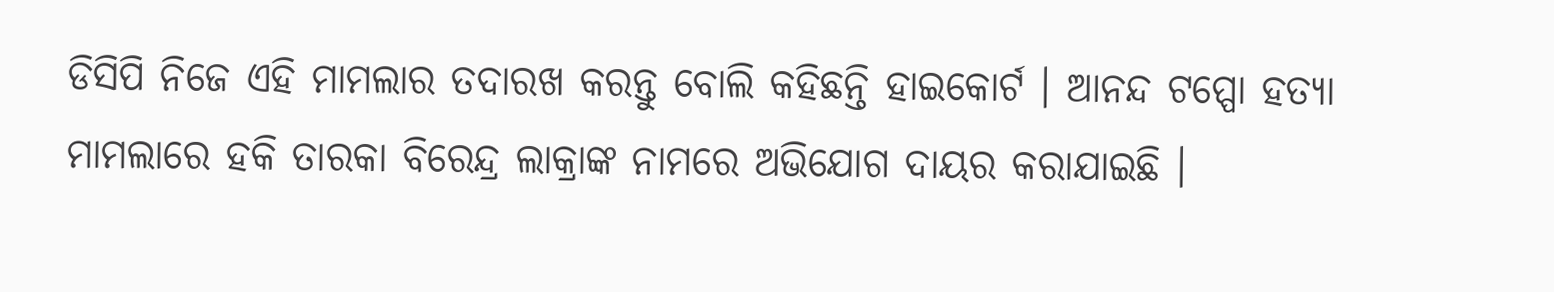ଡିସିପି ନିଜେ ଏହି ମାମଲାର ତଦାରଖ କରନ୍ତୁ ବୋଲି କହିଛନ୍ତି ହାଇକୋର୍ଟ । ଆନନ୍ଦ ଟପ୍ପୋ ହତ୍ୟା ମାମଲାରେ ହକି ତାରକା ବିରେନ୍ଦ୍ର ଲାକ୍ରାଙ୍କ ନାମରେ ଅଭିଯୋଗ ଦାୟର କରାଯାଇଛି ।